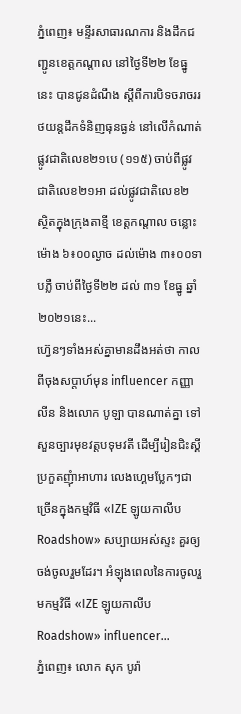ភ្នំពេញ៖ មន្ទីរសាធារណការ និងដឹកជញ្ជូនខេត្តកណ្តាល នៅថ្ងៃទី២២ ខែធ្នូនេះ បានជូនដំណឹង ស្តីពីការបិទចរាចររថយន្តដឹកទំនិញធុនធ្ងន់ នៅលើកំណាត់ផ្លូវជាតិលេខ២១បេ (១១៥) ចាប់ពីផ្លូវជាតិលេខ២១អា ដល់ផ្លូវជាតិលេខ២ ស្ថិតក្នុងក្រុងតាខ្មី ខេត្តកណ្តាល ចន្លោះម៉ោង ៦៖០០ល្ងាច ដល់ម៉ោង ៣៖០០ទាបភ្លឺ ចាប់ពីថ្ងៃទី២២ ដល់ ៣១ ខែធ្នូ ឆ្នាំ២០២១នេះ...
ហ្វ៊េនៗទាំងអស់គ្នាមានដឹងអត់ថា កាលពីចុងសប្តាហ៍មុន influencer កញ្ញា លីន និងលោក បូឡា បានណាត់គ្នា ទៅសួនច្បារមុខវត្តបទុមវតី ដើម្បីរៀនជិះស្គី ប្រកួតញុំាអាហារ លេងហ្គេមប្លែកៗជាច្រើនក្នុងកម្មវិធី «IZE ឡូយកាលីប Roadshow» សប្បាយអស់ស្ទះ គួរឲ្យចង់ចូលរួមដែរ។ អំឡុងពេលនៃការចូលរួមកម្មវិធី «IZE ឡូយកាលីប Roadshow» influencer...
ភ្នំពេញ៖ លោក សុក បូរ៉ា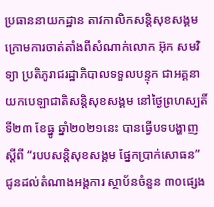ប្រធាននាយកដ្ឋាន តាវកាលិកសន្តិសុខសង្គម ក្រោមការចាត់តាំងពីសំណាក់លោក អ៊ុក សមវិទ្យា ប្រតិភូរាជរដ្ឋាភិបាលទទួលបន្ទុក ជាអគ្គនាយកបេឡាជាតិសន្តិសុខសង្គម នៅថ្ងៃព្រហស្បតិ៍ ទី២៣ ខែធ្នូ ឆ្នាំ២០២១នេះ បានធ្វើបទបង្ហាញស្តីពី “របបសន្តិសុខសង្គម ផ្នែកប្រាក់សោធន” ជូនដល់តំណាងអង្គការ ស្ថាប័នចំនួន ៣០ផ្សេង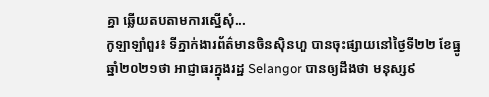គ្នា ឆ្លើយតបតាមការស្នើសុំ...
កូឡាឡាំពួរ៖ ទីភ្នាក់ងារព័ត៌មានចិនស៊ិនហួ បានចុះផ្សាយនៅថ្ងៃទី២២ ខែធ្នូ ឆ្នាំ២០២១ថា អាជ្ញាធរក្នុងរដ្ឋ Selangor បានឲ្យដឹងថា មនុស្ស៩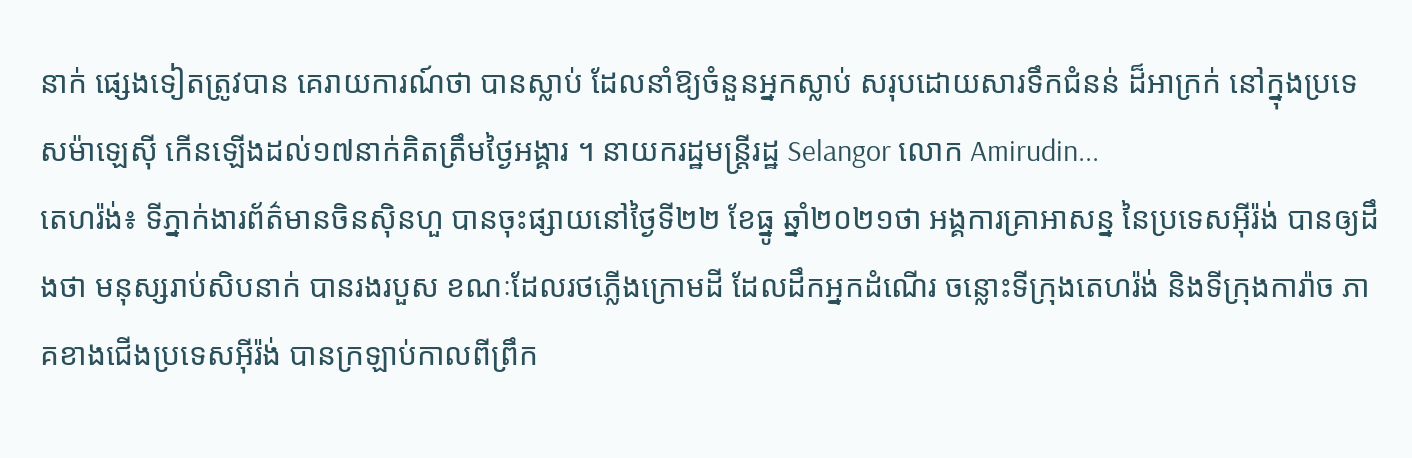នាក់ ផ្សេងទៀតត្រូវបាន គេរាយការណ៍ថា បានស្លាប់ ដែលនាំឱ្យចំនួនអ្នកស្លាប់ សរុបដោយសារទឹកជំនន់ ដ៏អាក្រក់ នៅក្នុងប្រទេសម៉ាឡេស៊ី កើនឡើងដល់១៧នាក់គិតត្រឹមថ្ងៃអង្គារ ។ នាយករដ្ឋមន្រ្ដីរដ្ឋ Selangor លោក Amirudin...
តេហរ៉ង់៖ ទីភ្នាក់ងារព័ត៌មានចិនស៊ិនហួ បានចុះផ្សាយនៅថ្ងៃទី២២ ខែធ្នូ ឆ្នាំ២០២១ថា អង្គការគ្រាអាសន្ន នៃប្រទេសអ៊ីរ៉ង់ បានឲ្យដឹងថា មនុស្សរាប់សិបនាក់ បានរងរបួស ខណៈដែលរថភ្លើងក្រោមដី ដែលដឹកអ្នកដំណើរ ចន្លោះទីក្រុងតេហរ៉ង់ និងទីក្រុងការ៉ាច ភាគខាងជើងប្រទេសអ៊ីរ៉ង់ បានក្រឡាប់កាលពីព្រឹក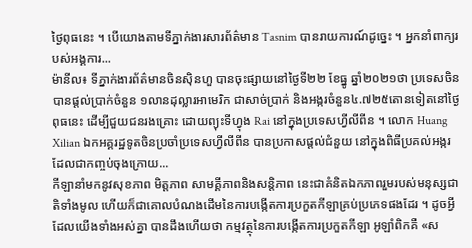ថ្ងៃពុធនេះ ។ បើយោងតាមទីភ្នាក់ងារសារព័ត៌មាន Tasnim បានរាយការណ៍ដូច្នេះ ។ អ្នកនាំពាក្យរបស់អង្គការ...
ម៉ានីល៖ ទីភ្នាក់ងារព័ត៌មានចិនស៊ិនហួ បានចុះផ្សាយនៅថ្ងៃទី២២ ខែធ្នូ ឆ្នាំ២០២១ថា ប្រទេសចិន បានផ្តល់ប្រាក់ចំនួន ១លានដុល្លារអាមេរិក ជាសាច់ប្រាក់ និងអង្ករចំនួន៤.៧២៥តោនទៀតនៅថ្ងៃពុធនេះ ដើម្បីជួយជនរងគ្រោះ ដោយព្យុះទីហ្វុង Rai នៅក្នុងប្រទេសហ្វីលីពីន ។ លោក Huang Xilian ឯកអគ្គរដ្ឋទូតចិនប្រចាំប្រទេសហ្វីលីពីន បានប្រកាសផ្តល់ជំនួយ នៅក្នុងពិធីប្រគល់អង្ករ ដែលជាកញ្ចប់ចុងក្រោយ...
កីឡានាំមកនូវសុខភាព មិត្តភាព សាមគ្គីភាពនិងសន្តិភាព នេះជាគំនិតឯកភាពរួមរបស់មនុស្សជាតិទាំងមូល ហើយក៏ជាគោលបំណងដើមនៃការបង្កើតការប្រកួតកីឡាគ្រប់ប្រភេទផងដែរ ។ ដូចអ្វីដែលយើងទាំងអស់គ្នា បានដឹងហើយថា កម្មវត្ថុនៃការបង្កើតការប្រកួតកីឡា អូឡាំពិកគឺ «ស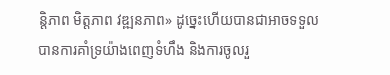ន្តិភាព មិត្តភាព វឌ្ឍនភាព» ដូច្នេះហើយបានជាអាចទទួល បានការគាំទ្រយ៉ាងពេញទំហឹង និងការចូលរួ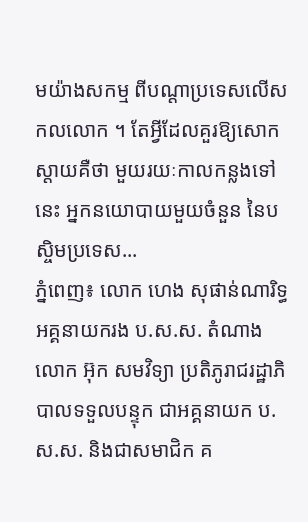មយ៉ាងសកម្ម ពីបណ្តាប្រទេសលើសកលលោក ។ តែអ្វីដែលគួរឱ្យសោកស្តាយគឺថា មួយរយៈកាលកន្លងទៅនេះ អ្នកនយោបាយមួយចំនួន នៃបស្ចិមប្រទេស...
ភ្នំពេញ៖ លោក ហេង សុផាន់ណារិទ្ធ អគ្គនាយករង ប.ស.ស. តំណាង លោក អ៊ុក សមវិទ្យា ប្រតិភូរាជរដ្ឋាភិបាលទទួលបន្ទុក ជាអគ្គនាយក ប.ស.ស. និងជាសមាជិក គ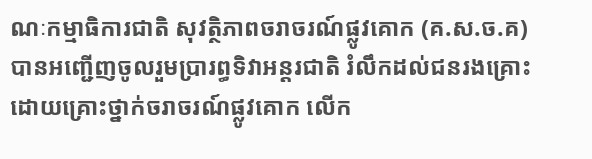ណៈកម្មាធិការជាតិ សុវត្ថិភាពចរាចរណ៍ផ្លូវគោក (គ.ស.ច.គ) បានអញ្ជើញចូលរួមប្រារព្ធទិវាអន្ដរជាតិ រំលឹកដល់ជនរងគ្រោះ ដោយគ្រោះថ្នាក់ចរាចរណ៍ផ្លូវគោក លើក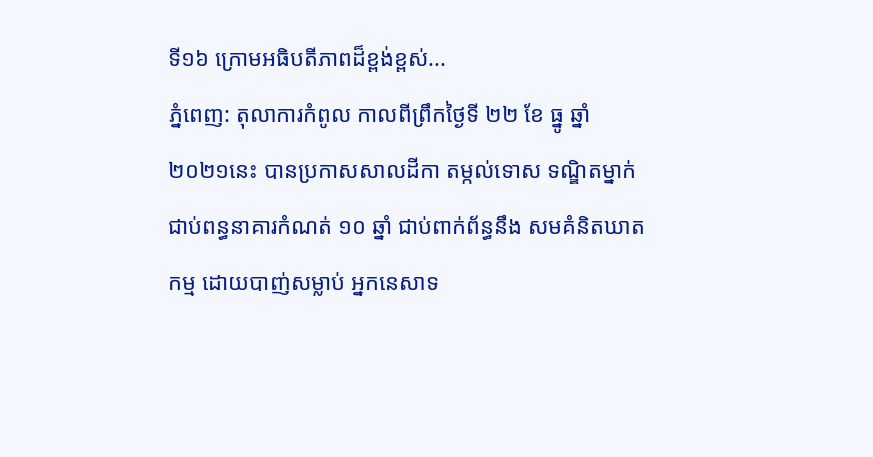ទី១៦ ក្រោមអធិបតីភាពដ៏ខ្ពង់ខ្ពស់...
ភ្នំពេញ: តុលាការកំពូល កាលពីព្រឹកថ្ងៃទី ២២ ខែ ធ្នូ ឆ្នាំ ២០២១នេះ បានប្រកាសសាលដីកា តម្កល់ទោស ទណ្ឌិតម្នាក់ ជាប់ពន្ធនាគារកំណត់ ១០ ឆ្នាំ ជាប់ពាក់ព័ន្ធនឹង សមគំនិតឃាតកម្ម ដោយបាញ់សម្លាប់ អ្នកនេសាទ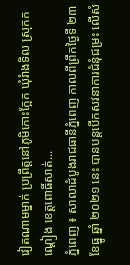វៀតណាមម្នាក់ ប្រព្រឹត្តនៅភូមិកោះក្អែក ឃុំរំាងទិល ស្រុកកណ្តៀង ខេត្តពោធិ៍សាត់...
ភ្នំពេញ ៖ សាលាដំបូងរាជធានីភ្នំពេញ កាលពីព្រឹកថ្ងៃទី ២៣ ខែធ្នូ ឆ្នាំ ២០២១ នេះ បានបន្តបើកសវនាការជំនុំជម្រះ លើសំ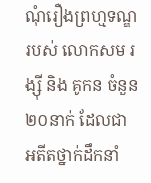ណុំរឿងព្រហ្មទណ្ឌរបស់ លោកសម រង្ស៊ី និង គូកន ចំនួន២០នាក់ ដែលជា អតីតថ្នាក់ដឹកនាំ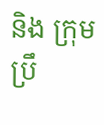និង ក្រុមប្រឹ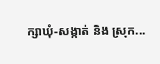ក្សាឃុំ-សង្កាត់ និង ស្រុក...